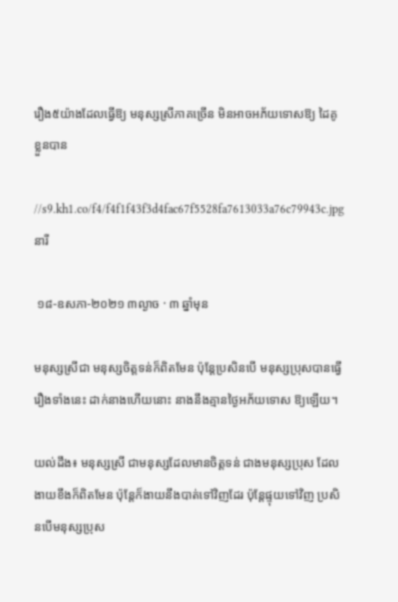រឿង៥យ៉ាងដែលធ្វើឱ្យ មនុស្សស្រីភាគច្រើន មិនអាចអភ័យទោសឱ្យ ដៃគូខ្លួនបាន

//s9.kh1.co/f4/f4f1f43f3d4fac67f5528fa7613033a76c79943c.jpg
នារី

 ១៨-ឧសភា-២០២១ ៣ល្ងាច · ៣ ឆ្នាំមុន

មនុស្សស្រីជា មនុស្សចិត្តទន់ក៏ពិតមែន ប៉ុន្តែប្រសិនបើ មនុស្សប្រុសបានធ្វើ រឿងទាំងនេះ ដាក់នាងហើយនោះ នាងនឹងគ្មានថ្ងៃអភ័យទោស ឱ្យឡើយ។

យល់ដឹង៖ មនុស្សស្រី ជាមនុស្សដែលមានចិត្តទន់ ជាងមនុស្សប្រុស ដែលងាយខឹងក៏ពិតមែន ប៉ុន្តែក៏ងាយនឹងបាត់ទៅវិញដែរ ប៉ុន្តែផ្ទុយទៅវិញ ប្រសិនបើមនុស្សប្រុស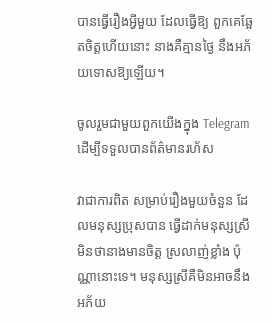បានធ្វើរឿងអ្វីមួយ ដែលធ្វើឱ្យ ពួកគេឆ្អែតចិត្តហើយនោះ នាងគឺគ្មានថ្ងៃ នឹងអភ័យទោសឱ្យឡើយ។

ចូលរួមជាមួយពួកយើងក្នុង Telegram ដើម្បីទទួលបានព័ត៌មានរហ័ស

វាជាការពិត សម្រាប់រឿងមួយចំនួន ដែលមនុស្សប្រុសបាន ធ្វើដាក់មនុស្សស្រី មិនថានាងមានចិត្ត ស្រលាញ់ខ្លាំង ប៉ុណ្ណានោះទេ។ មនុស្សស្រីគឺមិនអាចនឹង អភ័យ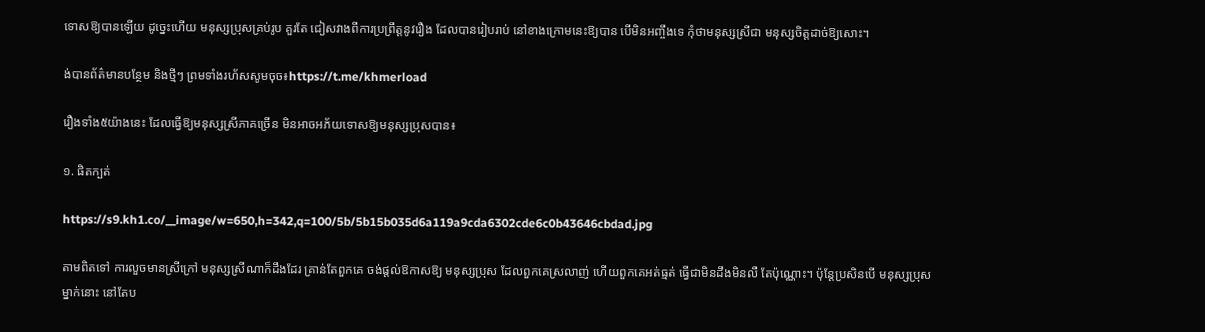ទោសឱ្យបានឡើយ ដូច្នេះហើយ មនុស្សប្រុសគ្រប់រូប គួរតែ ជៀសវាងពីការប្រព្រឹត្តនូវរឿង ដែលបានរៀបរាប់ នៅខាងក្រោមនេះឱ្យបាន បើមិនអញ្ចឹងទេ កុំថាមនុស្សស្រីជា មនុស្សចិត្តដាច់ឱ្យសោះ។

ង់បានព័ត៌មានបន្ថែម និងថ្មីៗ ព្រមទាំងរហ័សសូមចុច៖https://t.me/khmerload

រឿងទាំង៥យ៉ាងនេះ ដែលធ្វើឱ្យមនុស្សស្រីភាគច្រើន មិនអាចអភ័យទោសឱ្យមនុស្សប្រុសបាន៖

១. ផិតក្បត់

https://s9.kh1.co/__image/w=650,h=342,q=100/5b/5b15b035d6a119a9cda6302cde6c0b43646cbdad.jpg

តាមពិតទៅ ការលួចមានស្រីក្រៅ មនុស្សស្រីណាក៏ដឹងដែរ គ្រាន់តែពួកគេ ចង់ផ្តល់ឱកាសឱ្យ មនុស្សប្រុស ដែលពួកគេស្រលាញ់ ហើយពួកគេអត់ធ្មត់ ធ្វើជាមិនដឹងមិនលឺ តែប៉ុណ្ណោះ។ ប៉ុន្តែប្រសិនបើ មនុស្សប្រុសម្នាក់នោះ នៅតែប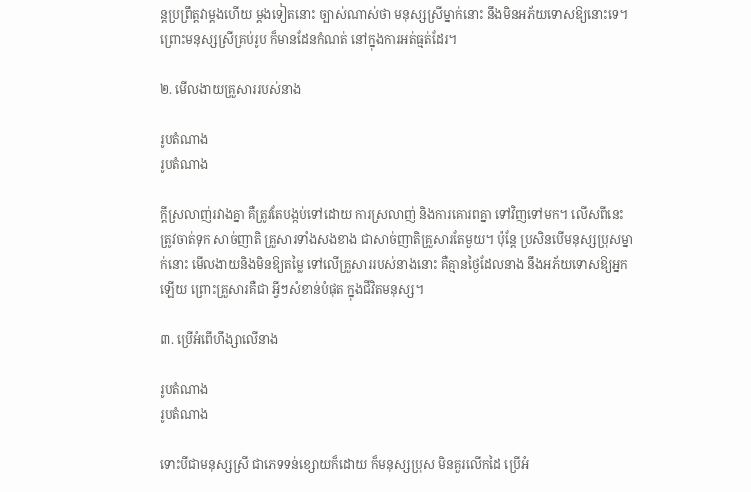ន្តប្រព្រឹត្តវាម្តងហើយ ម្តងទៀតនោះ ច្បាស់ណាស់ថា មនុស្សស្រីម្នាក់នោះ នឹងមិនអភ័យទោសឱ្យនោះទេ។ ព្រោះមនុស្សស្រីគ្រប់រូប ក៏មានដែនកំណត់ នៅក្នុងការអត់ធ្មត់ដែរ។

២. មើលងាយគ្រួសាររបស់នាង

រូបតំណាង
រូបតំណាង

ក្តីស្រលាញ់រវាងគ្នា គឺត្រូវតែបង្កប់ទៅដោយ ការស្រលាញ់ និងការគោរពគ្នា ទៅវិញទៅមក។ លើសពីនេះ ត្រូវចាត់ទុក សាច់ញាតិ គ្រួសារទាំងសងខាង ជាសាច់ញាតិគ្រួសារតែមួយ។ ប៉ុន្តែ ប្រសិនបើមនុស្សប្រុសម្នាក់នោះ មើលងាយនិងមិនឱ្យតម្លៃ ទៅលើគ្រួសាររបស់នាងនោះ គឺគ្មានថ្ងៃដែលនាង នឹងអភ័យទោសឱ្យអ្នកឡើយ ព្រោះគ្រួសារគឺជា អ្វីៗសំខាន់បំផុត ក្នុងជីវិតមនុស្ស។

៣. ប្រើអំពើហឹង្សាលើនាង

រូបតំណាង
រូបតំណាង

ទោះបីជាមនុស្សស្រី ជាភេទទន់ខ្សោយក៏ដោយ ក៏មនុស្សប្រុស មិនគួរលើកដៃ ប្រើអំ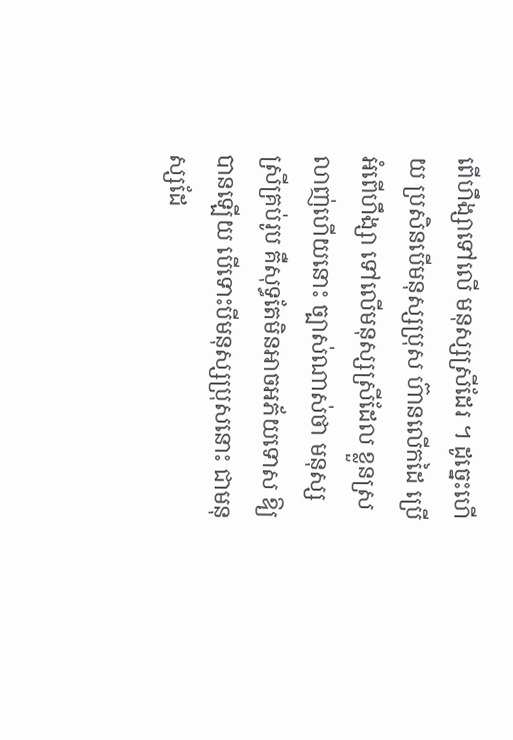ពើហឹង្សាទៅលើ មនុស្សស្រីដែរ ។ ដូច្នេះហើយ ប្រសិនបើមនុស្សប្រុស ហ៊ានលើកដៃ ប្រើអំពើហឹង្សា ទៅលើមនុស្សស្រីដែល ខ្លួនស្រលាញ់ហើយនោះ ច្បាស់ណាស់ថា មនុស្សស្រីគ្រប់រូប គឺសុទ្ធតែមិនអាចអភ័យទោស ឱ្យបានឡើយ បើទោះបីមនុស្សប្រុសនោះ ជាមនុស្សដែ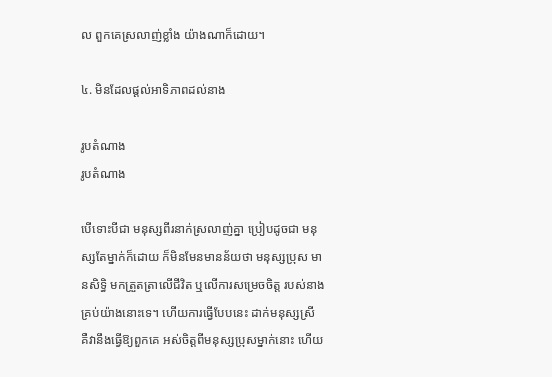ល ពួកគេស្រលាញ់ខ្លាំង យ៉ាងណាក៏ដោយ។

៤. មិនដែលផ្តល់អាទិភាពដល់នាង

រូបតំណាង
រូបតំណាង

បើទោះបីជា មនុស្សពីរនាក់ស្រលាញ់គ្នា ប្រៀបដូចជា មនុស្សតែម្នាក់ក៏ដោយ ក៏មិនមែនមានន័យថា មនុស្សប្រុស មានសិទ្ធិ មកត្រួតត្រាលើជីវិត ឬលើការសម្រេចចិត្ត របស់នាងគ្រប់យ៉ាងនោះទេ។ ហើយការធ្វើបែបនេះ ដាក់មនុស្សស្រី គឺវានឹងធ្វើឱ្យពួកគេ អស់ចិត្តពីមនុស្សប្រុសម្នាក់នោះ ហើយ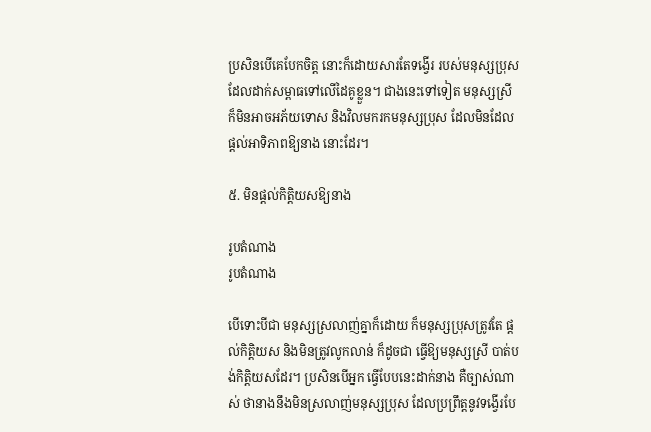ប្រសិនបើគេបែកចិត្ត នោះក៏ដោយសារតែទង្វើរ របស់មនុស្សប្រុស ដែលដាក់សម្ពាធទៅលើដៃគូខ្លួន។ ជាងនេះទៅទៀត មនុស្សស្រី ក៏មិនអាចអភ័យទោស និងវិលមករកមនុស្សប្រុស ដែលមិនដែល ផ្តល់អាទិភាពឱ្យនាង នោះដែរ។

៥. មិនផ្តល់កិត្តិយសឱ្យនាង

រូបតំណាង
រូបតំណាង

បើទោះបីជា មនុស្សស្រលាញ់គ្នាក៏ដោយ ក៏មនុស្សប្រុសត្រូវតែ ផ្តល់កិត្តិយស និងមិនត្រូវលូកលាន់ ក៏ដូចជា ធ្វើឱ្យមនុស្សស្រី បាត់បង់កិត្តិយសដែរ។ ប្រសិនបើអ្នក ធ្វើបែបនេះដាក់នាង គឺច្បាស់ណាស់ ថានាងនឹងមិនស្រលាញ់មនុស្សប្រុស ដែលប្រព្រឹត្តនូវទង្វើរបែ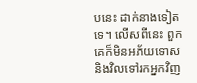បនេះ ដាក់នាងទៀតទេ។ លើសពីនេះ ពួកគេក៏មិនអភ័យទោស និងវិលទៅរកអ្នកវិញ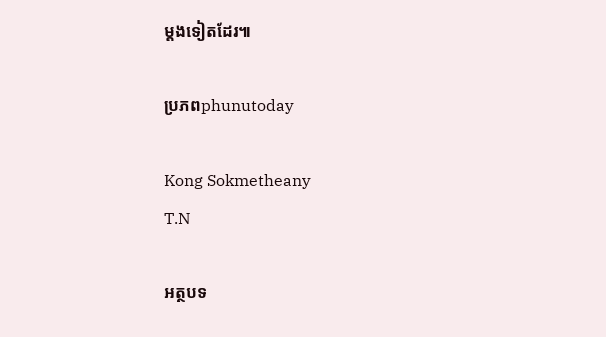ម្តងទៀតដែរ៕

ប្រភពphunutoday

Kong Sokmetheany
T.N

អត្ថបទ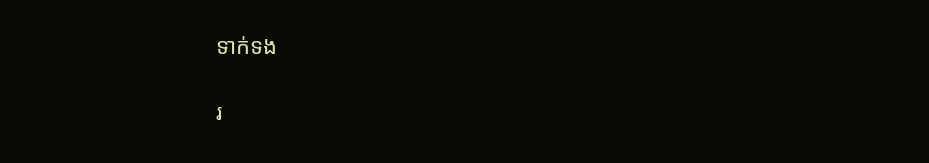ទាក់ទង

រ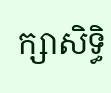ក្សាសិទ្ធិ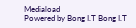Mediaload
Powered by Bong I.T Bong I.T